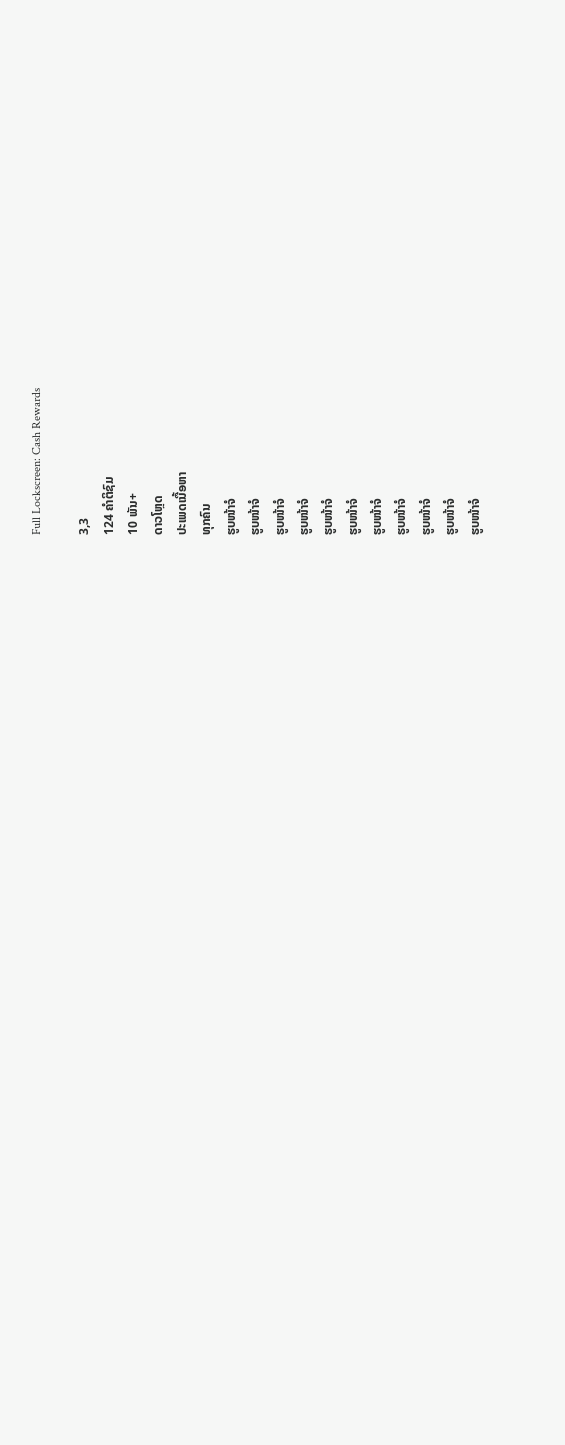Full Lockscreen: Cash Rewards

3,3
124 ຄຳຕິຊົມ
10 ພັນ+
ດາວໂຫຼດ
ປະເພດເນື້ອຫາ
ທຸກຄົນ
ຮູບໜ້າຈໍ
ຮູບໜ້າຈໍ
ຮູບໜ້າຈໍ
ຮູບໜ້າຈໍ
ຮູບໜ້າຈໍ
ຮູບໜ້າຈໍ
ຮູບໜ້າຈໍ
ຮູບໜ້າຈໍ
ຮູບໜ້າຈໍ
ຮູບໜ້າຈໍ
ຮູບໜ້າຈໍ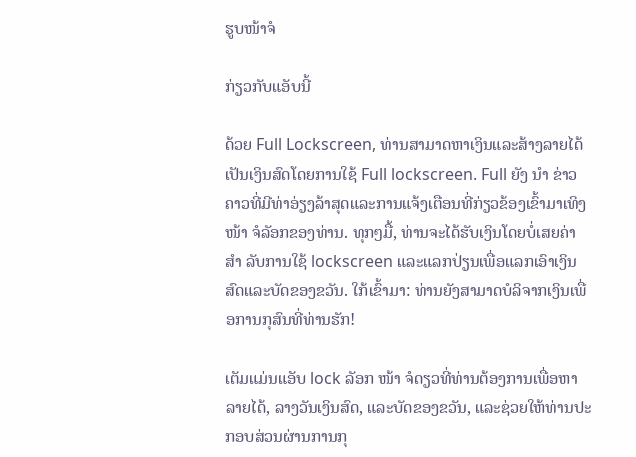ຮູບໜ້າຈໍ

ກ່ຽວກັບແອັບນີ້

ດ້ວຍ Full Lockscreen, ທ່ານສາມາດຫາເງິນແລະສ້າງລາຍໄດ້ເປັນເງິນສົດໂດຍການໃຊ້ Full lockscreen. Full ຍັງ ນຳ ຂ່າວຄາວທີ່ມີທ່າອ່ຽງລ້າສຸດແລະການແຈ້ງເຕືອນທີ່ກ່ຽວຂ້ອງເຂົ້າມາເທິງ ໜ້າ ຈໍລັອກຂອງທ່ານ. ທຸກໆມື້, ທ່ານຈະໄດ້ຮັບເງິນໂດຍບໍ່ເສຍຄ່າ ສຳ ລັບການໃຊ້ lockscreen ແລະແລກປ່ຽນເພື່ອແລກເອົາເງິນສົດແລະບັດຂອງຂວັນ. ໃກ້ເຂົ້າມາ: ທ່ານຍັງສາມາດບໍລິຈາກເງິນເພື່ອການກຸສົນທີ່ທ່ານຮັກ!

ເຕັມແມ່ນແອັບ lock ລັອກ ໜ້າ ຈໍດຽວທີ່ທ່ານຕ້ອງການເພື່ອຫາລາຍໄດ້, ລາງວັນເງິນສົດ, ແລະບັດຂອງຂວັນ, ແລະຊ່ວຍໃຫ້ທ່ານປະກອບສ່ວນຜ່ານການກຸ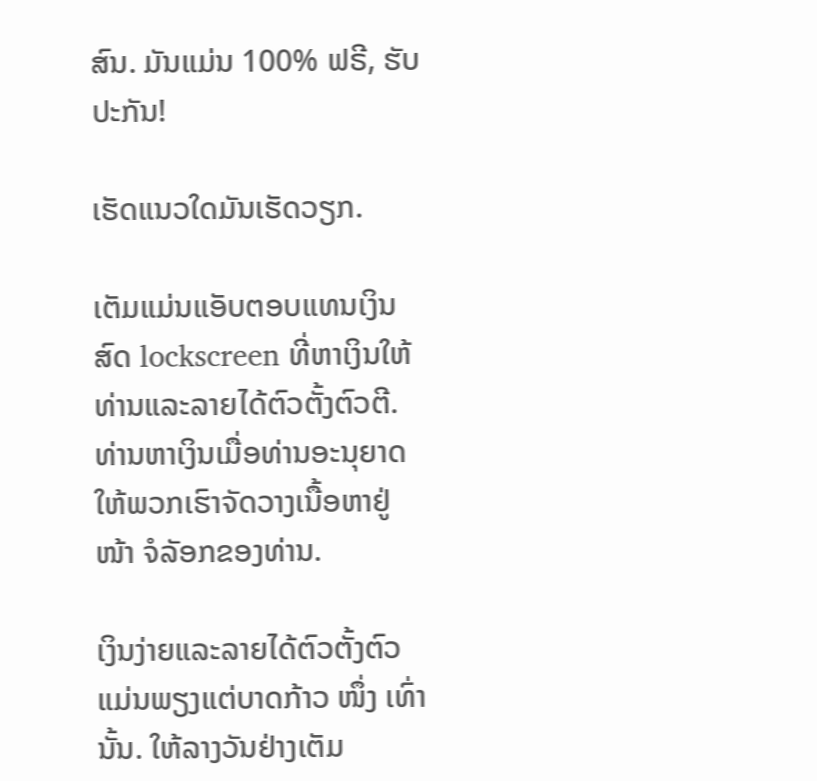ສົນ. ມັນແມ່ນ 100% ຟຣີ, ຮັບປະກັນ!

ເຮັດແນວໃດມັນເຮັດວຽກ.

ເຕັມແມ່ນແອັບຕອບແທນເງິນສົດ lockscreen ທີ່ຫາເງິນໃຫ້ທ່ານແລະລາຍໄດ້ຕົວຕັ້ງຕົວຕີ. ທ່ານຫາເງິນເມື່ອທ່ານອະນຸຍາດໃຫ້ພວກເຮົາຈັດວາງເນື້ອຫາຢູ່ ໜ້າ ຈໍລັອກຂອງທ່ານ.

ເງິນງ່າຍແລະລາຍໄດ້ຕົວຕັ້ງຕົວແມ່ນພຽງແຕ່ບາດກ້າວ ໜຶ່ງ ເທົ່ານັ້ນ. ໃຫ້ລາງວັນຢ່າງເຕັມ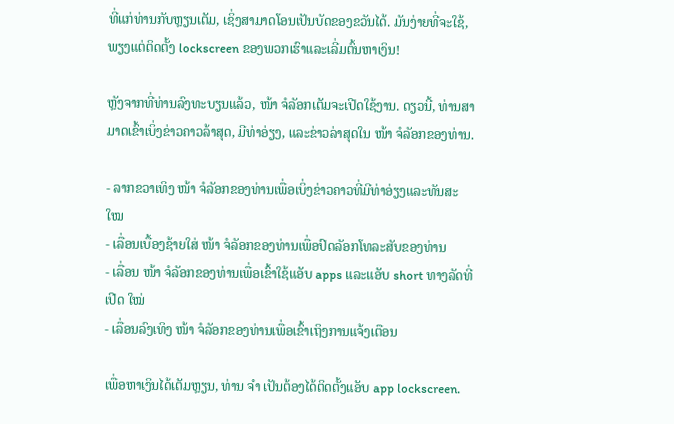ທີ່ແກ່ທ່ານກັບຫຼຽນເຕັມ, ເຊິ່ງສາມາດໂອນເປັນບັດຂອງຂວັນໄດ້. ມັນງ່າຍທີ່ຈະໃຊ້, ພຽງແຕ່ຕິດຕັ້ງ lockscreen ຂອງພວກເຮົາແລະເລີ່ມຕົ້ນຫາເງິນ!

ຫຼັງຈາກທີ່ທ່ານລົງທະບຽນແລ້ວ, ໜ້າ ຈໍລັອກເຕັມຈະເປີດໃຊ້ງານ. ດຽວນີ້, ທ່ານສາມາດເຂົ້າເບິ່ງຂ່າວຄາວລ້າສຸດ, ມີທ່າອ່ຽງ, ແລະຂ່າວລ່າສຸດໃນ ໜ້າ ຈໍລັອກຂອງທ່ານ.

- ລາກຂວາເທິງ ໜ້າ ຈໍລັອກຂອງທ່ານເພື່ອເບິ່ງຂ່າວຄາວທີ່ມີທ່າອ່ຽງແລະທັນສະ ໃໝ
- ເລື່ອນເບື້ອງຊ້າຍໃສ່ ໜ້າ ຈໍລັອກຂອງທ່ານເພື່ອປົດລັອກໂທລະສັບຂອງທ່ານ
- ເລື່ອນ ໜ້າ ຈໍລັອກຂອງທ່ານເພື່ອເຂົ້າໃຊ້ແອັບ apps ແລະແອັບ short ທາງລັດທີ່ເປີດ ໃໝ່
- ເລື່ອນລົງເທິງ ໜ້າ ຈໍລັອກຂອງທ່ານເພື່ອເຂົ້າເຖິງການແຈ້ງເຕືອນ

ເພື່ອຫາເງິນໄດ້ເຕັມຫຼຽນ, ທ່ານ ຈຳ ເປັນຕ້ອງໄດ້ຕິດຕັ້ງແອັບ app lockscreen.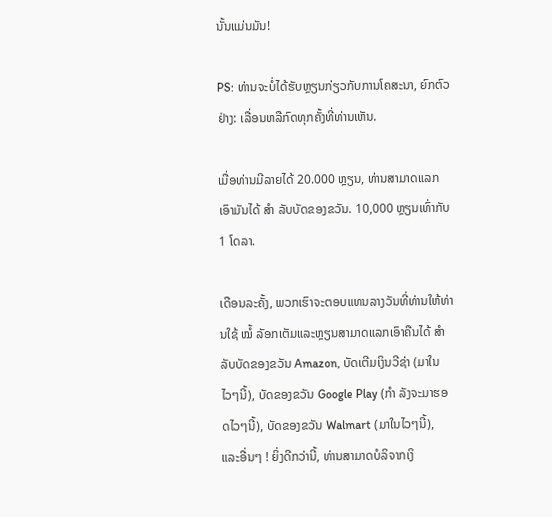ນັ້ນແມ່ນມັນ!

PS: ທ່ານຈະບໍ່ໄດ້ຮັບຫຼຽນກ່ຽວກັບການໂຄສະນາ, ຍົກຕົວຢ່າງ: ເລື່ອນຫລືກົດທຸກຄັ້ງທີ່ທ່ານເຫັນ.

ເມື່ອທ່ານມີລາຍໄດ້ 20.000 ຫຼຽນ, ທ່ານສາມາດແລກເອົາມັນໄດ້ ສຳ ລັບບັດຂອງຂວັນ. 10,000 ຫຼຽນເທົ່າກັບ 1 ໂດລາ.

ເດືອນລະຄັ້ງ, ພວກເຮົາຈະຕອບແທນລາງວັນທີ່ທ່ານໃຫ້ທ່ານໃຊ້ ໝໍ້ ລັອກເຕັມແລະຫຼຽນສາມາດແລກເອົາຄືນໄດ້ ສຳ ລັບບັດຂອງຂວັນ Amazon, ບັດເຕີມເງິນວີຊ່າ (ມາໃນໄວໆນີ້), ບັດຂອງຂວັນ Google Play (ກຳ ລັງຈະມາຮອດໄວໆນີ້), ບັດຂອງຂວັນ Walmart (ມາໃນໄວໆນີ້), ແລະອື່ນໆ ! ຍິ່ງດີກວ່ານີ້, ທ່ານສາມາດບໍລິຈາກເງິ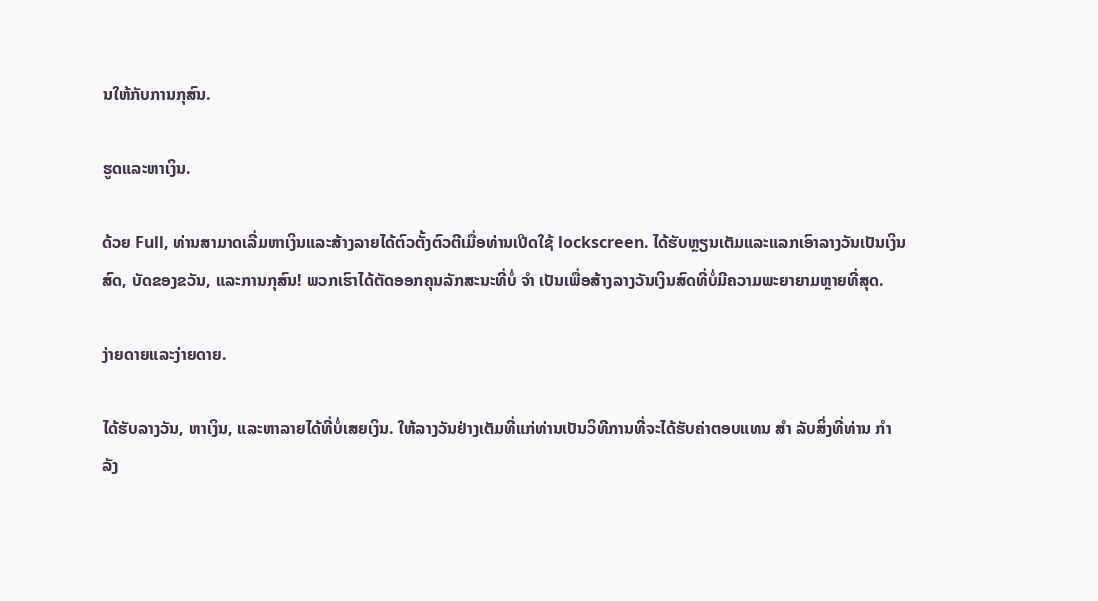ນໃຫ້ກັບການກຸສົນ.

ຮູດແລະຫາເງິນ.

ດ້ວຍ Full, ທ່ານສາມາດເລີ່ມຫາເງິນແລະສ້າງລາຍໄດ້ຕົວຕັ້ງຕົວຕີເມື່ອທ່ານເປີດໃຊ້ lockscreen. ໄດ້ຮັບຫຼຽນເຕັມແລະແລກເອົາລາງວັນເປັນເງິນສົດ, ບັດຂອງຂວັນ, ແລະການກຸສົນ! ພວກເຮົາໄດ້ຕັດອອກຄຸນລັກສະນະທີ່ບໍ່ ຈຳ ເປັນເພື່ອສ້າງລາງວັນເງິນສົດທີ່ບໍ່ມີຄວາມພະຍາຍາມຫຼາຍທີ່ສຸດ.

ງ່າຍດາຍແລະງ່າຍດາຍ.

ໄດ້ຮັບລາງວັນ, ຫາເງິນ, ແລະຫາລາຍໄດ້ທີ່ບໍ່ເສຍເງິນ. ໃຫ້ລາງວັນຢ່າງເຕັມທີ່ແກ່ທ່ານເປັນວິທີການທີ່ຈະໄດ້ຮັບຄ່າຕອບແທນ ສຳ ລັບສິ່ງທີ່ທ່ານ ກຳ ລັງ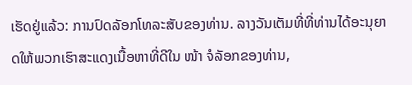ເຮັດຢູ່ແລ້ວ: ການປົດລັອກໂທລະສັບຂອງທ່ານ. ລາງວັນເຕັມທີ່ທີ່ທ່ານໄດ້ອະນຸຍາດໃຫ້ພວກເຮົາສະແດງເນື້ອຫາທີ່ດີໃນ ໜ້າ ຈໍລັອກຂອງທ່ານ,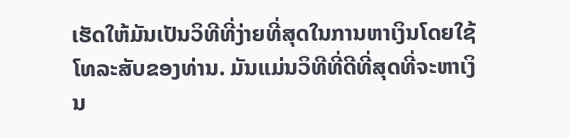ເຮັດໃຫ້ມັນເປັນວິທີທີ່ງ່າຍທີ່ສຸດໃນການຫາເງິນໂດຍໃຊ້ໂທລະສັບຂອງທ່ານ. ມັນແມ່ນວິທີທີ່ດີທີ່ສຸດທີ່ຈະຫາເງິນ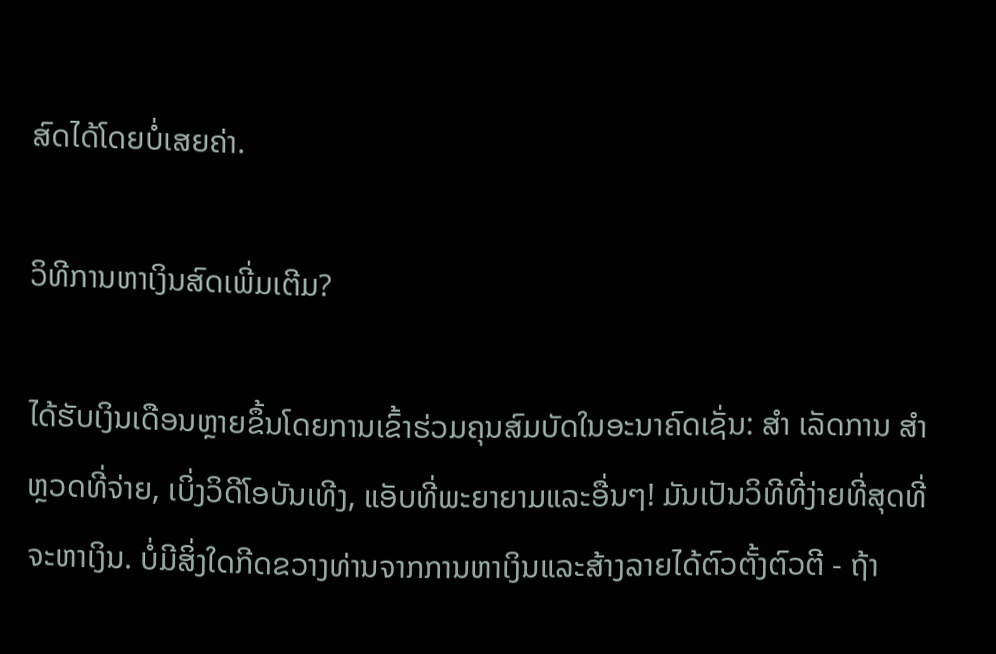ສົດໄດ້ໂດຍບໍ່ເສຍຄ່າ.

ວິທີການຫາເງິນສົດເພີ່ມເຕີມ?

ໄດ້ຮັບເງິນເດືອນຫຼາຍຂຶ້ນໂດຍການເຂົ້າຮ່ວມຄຸນສົມບັດໃນອະນາຄົດເຊັ່ນ: ສຳ ເລັດການ ສຳ ຫຼວດທີ່ຈ່າຍ, ເບິ່ງວິດີໂອບັນເທີງ, ແອັບທີ່ພະຍາຍາມແລະອື່ນໆ! ມັນເປັນວິທີທີ່ງ່າຍທີ່ສຸດທີ່ຈະຫາເງິນ. ບໍ່ມີສິ່ງໃດກີດຂວາງທ່ານຈາກການຫາເງິນແລະສ້າງລາຍໄດ້ຕົວຕັ້ງຕົວຕີ - ຖ້າ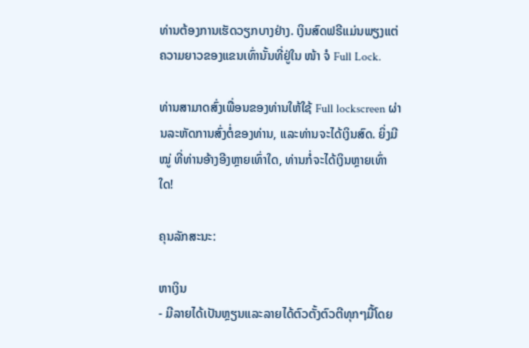ທ່ານຕ້ອງການເຮັດວຽກບາງຢ່າງ. ເງິນສົດຟຣີແມ່ນພຽງແຕ່ຄວາມຍາວຂອງແຂນເທົ່ານັ້ນທີ່ຢູ່ໃນ ໜ້າ ຈໍ Full Lock.

ທ່ານສາມາດສົ່ງເພື່ອນຂອງທ່ານໃຫ້ໃຊ້ Full lockscreen ຜ່ານລະຫັດການສົ່ງຕໍ່ຂອງທ່ານ, ແລະທ່ານຈະໄດ້ເງິນສົດ. ຍິ່ງມີ ໝູ່ ທີ່ທ່ານອ້າງອີງຫຼາຍເທົ່າໃດ, ທ່ານກໍ່ຈະໄດ້ເງິນຫຼາຍເທົ່າໃດ!

ຄຸນລັກສະນະ:

ຫາເງິນ
- ມີລາຍໄດ້ເປັນຫຼຽນແລະລາຍໄດ້ຕົວຕັ້ງຕົວຕີທຸກໆມື້ໂດຍ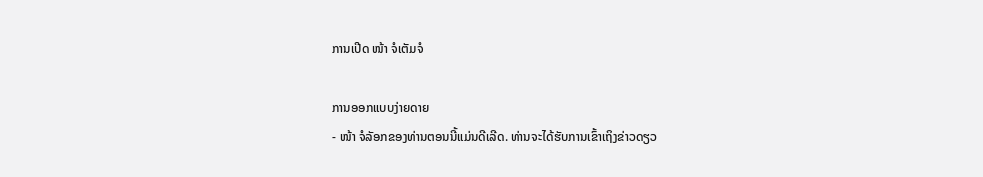ການເປີດ ໜ້າ ຈໍເຕັມຈໍ

ການອອກແບບງ່າຍດາຍ
- ໜ້າ ຈໍລັອກຂອງທ່ານຕອນນີ້ແມ່ນດີເລີດ. ທ່ານຈະໄດ້ຮັບການເຂົ້າເຖິງຂ່າວດຽວ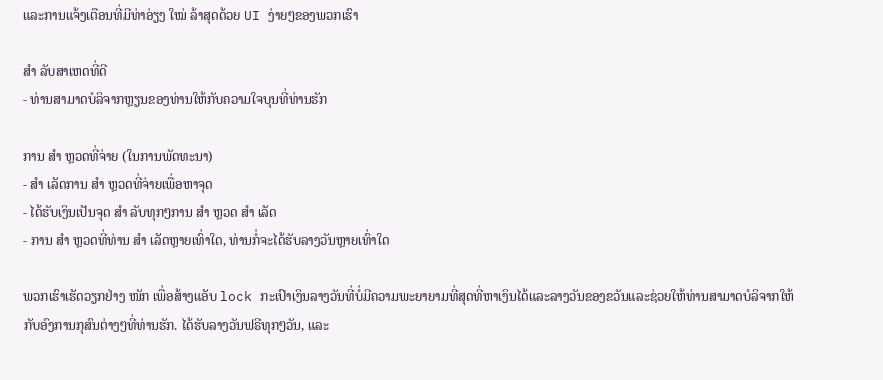ແລະການແຈ້ງເຕືອນທີ່ມີທ່າອ່ຽງ ໃໝ່ ລ້າສຸດດ້ວຍ UI ງ່າຍໆຂອງພວກເຮົາ

ສຳ ລັບສາເຫດທີ່ດີ
- ທ່ານສາມາດບໍລິຈາກຫຼຽນຂອງທ່ານໃຫ້ກັບຄວາມໃຈບຸນທີ່ທ່ານຮັກ

ການ ສຳ ຫຼວດທີ່ຈ່າຍ (ໃນການພັດທະນາ)
- ສຳ ເລັດການ ສຳ ຫຼວດທີ່ຈ່າຍເພື່ອຫາຈຸດ
- ໄດ້ຮັບເງິນເປັນຈຸດ ສຳ ລັບທຸກໆການ ສຳ ຫຼວດ ສຳ ເລັດ
- ການ ສຳ ຫຼວດທີ່ທ່ານ ສຳ ເລັດຫຼາຍເທົ່າໃດ, ທ່ານກໍ່ຈະໄດ້ຮັບລາງວັນຫຼາຍເທົ່າໃດ

ພວກເຮົາເຮັດວຽກຢ່າງ ໜັກ ເພື່ອສ້າງແອັບ lock ກະເປົາເງິນລາງວັນທີ່ບໍ່ມີຄວາມພະຍາຍາມທີ່ສຸດທີ່ຫາເງິນໄດ້ແລະລາງວັນຂອງຂວັນແລະຊ່ວຍໃຫ້ທ່ານສາມາດບໍລິຈາກໃຫ້ກັບອົງການກຸສົນຕ່າງໆທີ່ທ່ານຮັກ. ໄດ້ຮັບລາງວັນຟຣີທຸກໆວັນ, ແລະ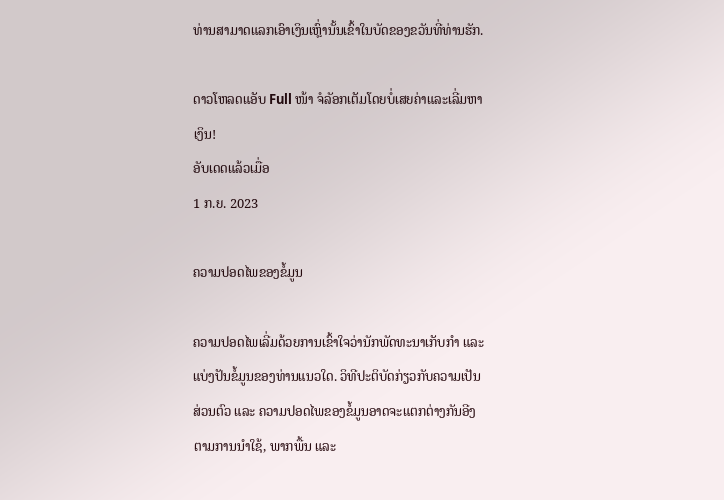ທ່ານສາມາດແລກເອົາເງິນເຫຼົ່ານັ້ນເຂົ້າໃນບັດຂອງຂວັນທີ່ທ່ານຮັກ.

ດາວໂຫລດແອັບ Full ໜ້າ ຈໍລັອກເຕັມໂດຍບໍ່ເສຍຄ່າແລະເລີ່ມຫາເງິນ!
ອັບເດດແລ້ວເມື່ອ
1 ກ.ຍ. 2023

ຄວາມປອດໄພຂອງຂໍ້ມູນ

ຄວາມປອດໄພເລີ່ມດ້ວຍການເຂົ້າໃຈວ່ານັກພັດທະນາເກັບກຳ ແລະ ແບ່ງປັນຂໍ້ມູນຂອງທ່ານແນວໃດ. ວິທີປະຕິບັດກ່ຽວກັບຄວາມເປັນສ່ວນຕົວ ແລະ ຄວາມປອດໄພຂອງຂໍ້ມູນອາດຈະແຕກຕ່າງກັນອີງຕາມການນຳໃຊ້, ພາກພື້ນ ແລະ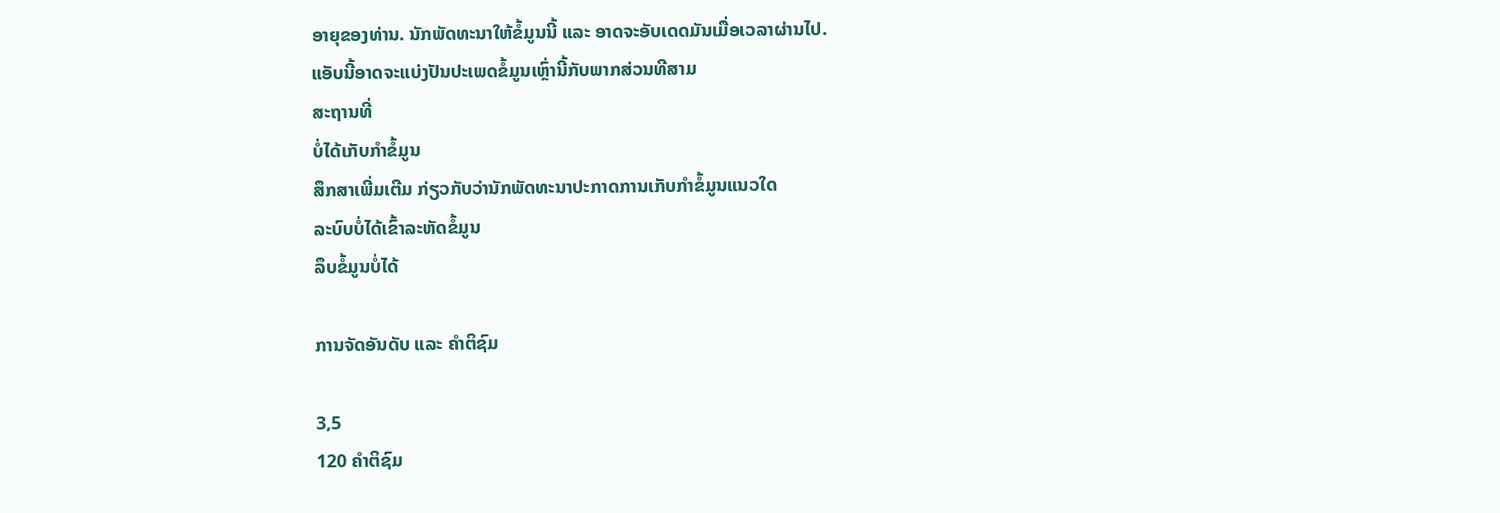ອາຍຸຂອງທ່ານ. ນັກພັດທະນາໃຫ້ຂໍ້ມູນນີ້ ແລະ ອາດຈະອັບເດດມັນເມື່ອເວລາຜ່ານໄປ.
ແອັບນີ້ອາດຈະແບ່ງປັນປະເພດຂໍ້ມູນເຫຼົ່ານີ້ກັບພາກສ່ວນທີສາມ
ສະຖານທີ່
ບໍ່ໄດ້ເກັບກຳຂໍ້ມູນ
ສຶກສາເພີ່ມເຕີມ ກ່ຽວກັບວ່ານັກພັດທະນາປະກາດການເກັບກຳຂໍ້ມູນແນວໃດ
ລະບົບບໍ່ໄດ້ເຂົ້າລະຫັດຂໍ້ມູນ
ລຶບຂໍ້ມູນບໍ່ໄດ້

ການຈັດອັນດັບ ແລະ ຄຳຕິຊົມ

3,5
120 ຄຳຕິຊົມ